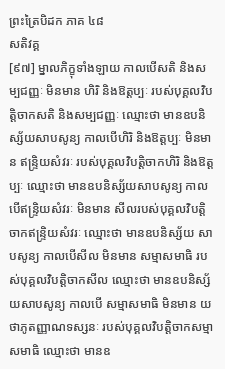ព្រះត្រៃបិដក ភាគ ៤៨
សតិវគ្គ
[៩៧] ម្នាលភិក្ខុទាំងឡាយ កាលបើសតិ និងសម្បជញ្ញៈ មិនមាន ហិរិ និងឱត្តប្បៈ របស់បុគ្គលវិបត្តិចាកសតិ និងសម្បជញ្ញៈ ឈ្មោះថា មានឧបនិស្ស័យសាបសូន្យ កាលបើហិរិ និងឱត្តប្បៈ មិនមាន ឥន្រ្ទិយសំវរៈ របស់បុគ្គលវិបត្តិចាកហិរិ និងឱត្តប្បៈ ឈ្មោះថា មានឧបនិស្ស័យសាបសូន្យ កាលបើឥន្រ្ទិយសំវរៈ មិនមាន សីលរបស់បុគ្គលវិបត្តិចាកឥន្រ្ទិយសំវរៈ ឈ្មោះថា មានឧបនិស្ស័យ សាបសូន្យ កាលបើសីល មិនមាន សម្មាសមាធិ របស់បុគ្គលវិបត្តិចាកសីល ឈ្មោះថា មានឧបនិស្ស័យសាបសូន្យ កាលបើ សម្មាសមាធិ មិនមាន យថាភូតញ្ញាណទស្សនៈ របស់បុគ្គលវិបត្តិចាកសម្មាសមាធិ ឈ្មោះថា មានឧ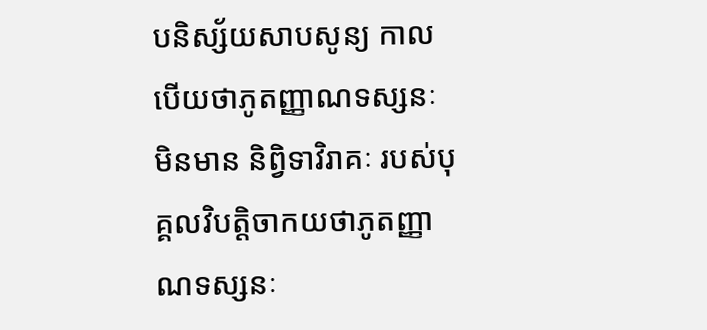បនិស្ស័យសាបសូន្យ កាលបើយថាភូតញ្ញាណទស្សនៈ មិនមាន និព្វិទាវិរាគៈ របស់បុគ្គលវិបត្តិចាកយថាភូតញ្ញាណទស្សនៈ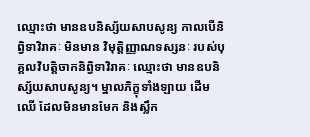ឈ្មោះថា មានឧបនិស្ស័យសាបសូន្យ កាលបើនិព្វិទាវិរាគៈ មិនមាន វិមុត្តិញ្ញាណទស្សនៈ របស់បុគ្គលវិបត្តិចាកនិព្វិទាវិរាគៈ ឈ្មោះថា មានឧបនិស្ស័យសាបសូន្យ។ ម្នាលភិក្ខុទាំងឡាយ ដើមឈើ ដែលមិនមានមែក និងស្លឹក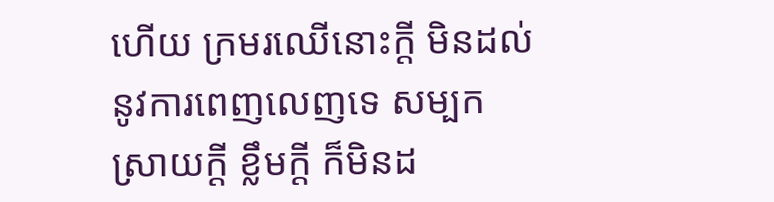ហើយ ក្រមរឈើនោះក្ដី មិនដល់នូវការពេញលេញទេ សម្បក ស្រាយក្ដី ខ្លឹមក្ដី ក៏មិនដ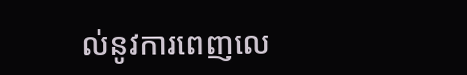ល់នូវការពេញលេ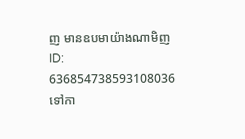ញ មានឧបមាយ៉ាងណាមិញ
ID: 636854738593108036
ទៅកា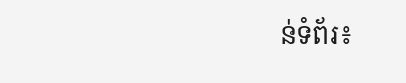ន់ទំព័រ៖